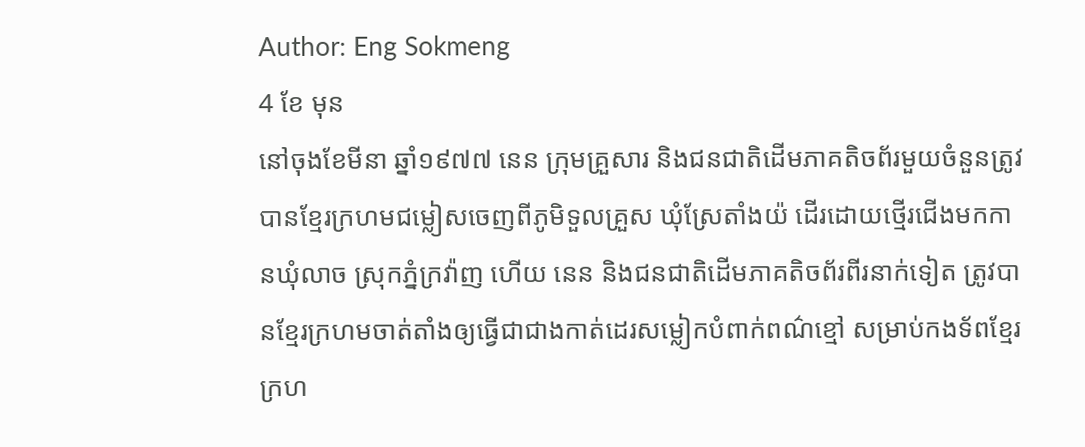Author: Eng Sokmeng
4 ខែ មុន
នៅចុងខែមីនា ឆ្នាំ១៩៧៧ នេន ក្រុមគ្រួសារ និងជនជាតិដើមភាគតិចព័រមួយចំនួនត្រូវបានខ្មែរក្រហមជម្លៀសចេញពីភូមិទួលគ្រួស ឃុំស្រែតាំងយ៉ ដើរដោយថ្មើរជើងមកកានឃុំលាច ស្រុកភ្នំក្រវ៉ាញ ហើយ នេន និងជនជាតិដើមភាគតិចព័រពីរនាក់ទៀត ត្រូវបានខ្មែរក្រហមចាត់តាំងឲ្យធ្វើជាជាងកាត់ដេរសម្លៀកបំពាក់ពណ៌ខ្មៅ សម្រាប់កងទ័ពខ្មែរក្រហ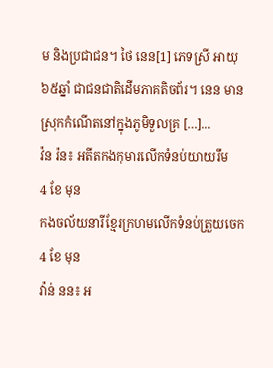ម និងប្រជាជន។ ថៃ នេន[1] ភេទស្រី អាយុ៦៥ឆ្នាំ ជាជនជាតិដើមភាគតិចព័រ។ នេន មានស្រុកកំណើតនៅក្នុងភូមិទួលគ្រ […]...
វ៉ន រ៉ន៖ អតីតកងកុមារលើកទំនប់យាយរឹម
4 ខែ មុន
កងចល័យនារីខ្មែរក្រហមលើកទំនប់ត្រួយចេក
4 ខែ មុន
វ៉ាន់ នន៖ អ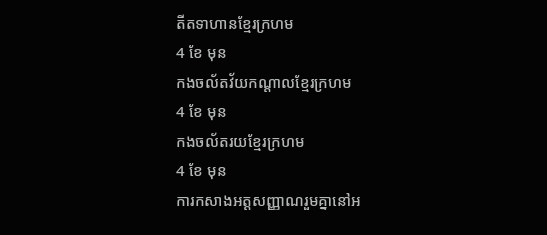តីតទាហានខ្មែរក្រហម
4 ខែ មុន
កងចល័តវ័យកណ្ដាលខ្មែរក្រហម
4 ខែ មុន
កងចល័តរយខ្មែរក្រហម
4 ខែ មុន
ការកសាងអត្តសញ្ញាណរួមគ្នានៅអ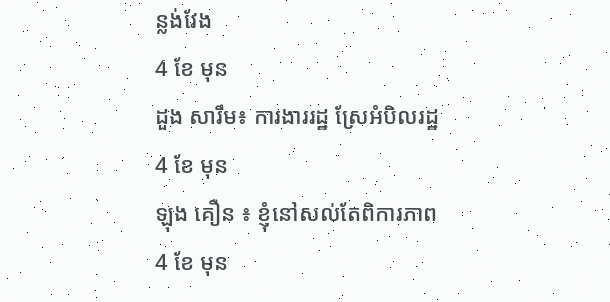ន្លង់វែង
4 ខែ មុន
ដួង សារឹម៖ ការងាររដ្ឋ ស្រែអំបិលរដ្ឋ
4 ខែ មុន
ឡុង គឿន ៖ ខ្ញុំនៅសល់តែពិការភាព
4 ខែ មុន